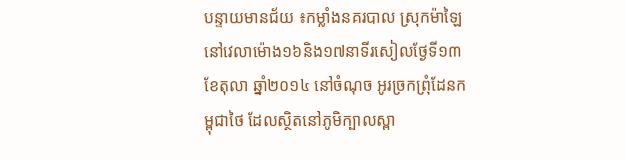បន្ទាយមានជ័យ ៖កម្លាំងនគរបាល ស្រុកម៉ាឡៃ នៅវេលាម៉ោង១៦និង១៧នាទីរសៀលថ្ងែទី១៣ ខែតុលា ឆ្នាំ២០១៤ នៅចំណុច អូរច្រកព្រុំដែនកម្ពុជាថៃ ដែលស្ថិតនៅភូមិក្បាលស្ពា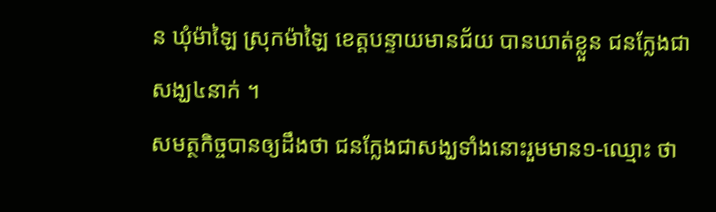ន ឃុំម៉ាឡៃ ស្រុកម៉ាឡៃ ខេត្តបន្ទាយមានជ័យ បានឃាត់ខ្លួន ជនក្លែងជាសង្ឃ៤នាក់ ។
សមត្ថកិច្ចបានឲ្យដឹងថា ជនក្លែងជាសង្ឃទាំងនោះរួមមាន១-ឈ្មោះ ថា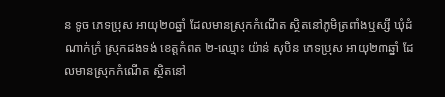ន ទូច ភេទប្រុស អាយុ២០ឆ្នាំ ដែលមានស្រុកកំណើត ស្ថិតនៅភូមិត្រពាំងឬស្សី ឃុំដំណាក់ក្រំ ស្រុកដងទង់ ខេត្តកំពត ២-ឈ្មោះ យ៉ាន់ សុបិន ភេទប្រុស អាយុ២៣ឆ្នាំ ដែលមានស្រុកកំណើត ស្ថិតនៅ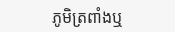ភូមិត្រពាំងឬ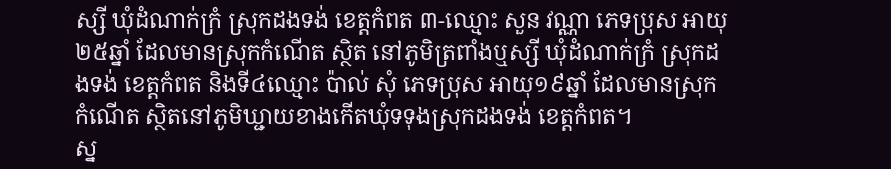ស្សី ឃុំដំណាក់ក្រំ ស្រុកដងទង់ ខេត្តកំពត ៣-ឈ្មោះ សួន វណ្ណា ភេទប្រុស អាយុ២៥ឆ្នាំ ដែលមានស្រុកកំណើត ស្ថិត នៅភូមិត្រពាំងឬស្សី ឃុំដំណាក់ក្រំ ស្រុកដងទង់ ខេត្តកំពត និងទី៤ឈ្មោះ ប៉ាល់ សុំ ភេទប្រុស អាយុ១៩ឆ្នាំ ដែលមានស្រុកកំណើត ស្ថិតនៅភូមិឃ្ជាយខាងកើតឃុំទទុងស្រុកដងទង់ ខេត្តកំពត។
ស្ន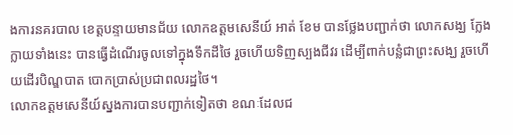ងការនគរបាល ខេត្តបន្ទាយមានជ័យ លោកឧត្តមសេនីយ៍ អាត់ ខែម បានថ្លែងបញ្ជាក់ថា លោកសង្ឃ ក្លែងក្លាយទាំងនេះ បានធ្វើដំណើរចូលទៅក្នុងទឹកដីថៃ រួចហើយទិញស្បងជីវរ ដើម្បីពាក់បន្លំជាព្រះសង្ឃ រួចហើយដើរបិណ្ឌបាត បោកប្រាស់ប្រជាពលរដ្ឋថៃ។
លោកឧត្តមសេនីយ៍ស្នងការបានបញ្ជាក់ទៀតថា ខណៈដែលជ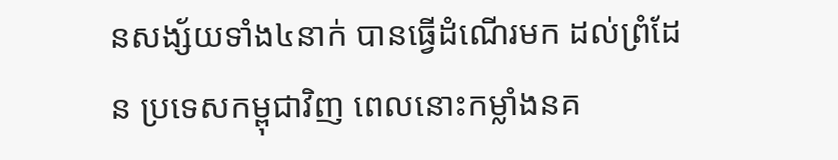នសង្ស័យទាំង៤នាក់ បានធ្វើដំណើរមក ដល់ព្រំដែន ប្រទេសកម្ពុជាវិញ ពេលនោះកម្លាំងនគ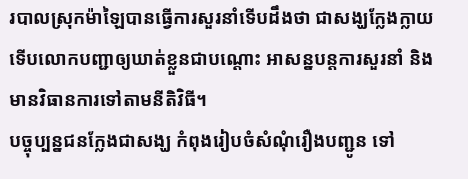របាលស្រុកម៉ាឡៃបានធ្វើការសួរនាំទើបដឹងថា ជាសង្ឃក្លែងក្លាយ ទើបលោកបញ្ជាឲ្យឃាត់ខ្លួនជាបណ្តោះ អាសន្នបន្តការសួរនាំ និងមានវិធានការទៅតាមនីតិវិធី។
បច្ចុប្បន្នជនក្លែងជាសង្ឃ កំពុងរៀបចំសំណុំរឿងបញ្ជូន ទៅ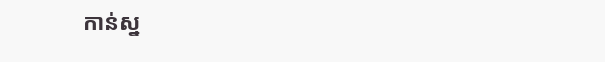កាន់ស្ន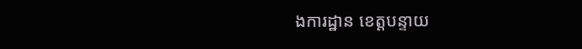ងការដ្ឋាន ខេត្តបន្ទាយ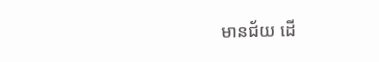មានជ័យ ដើ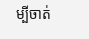ម្បីចាត់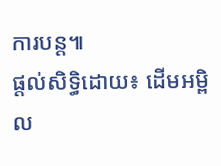ការបន្ត៕
ផ្ដល់សិទ្ធិដោយ៖ ដើមអម្ពិល